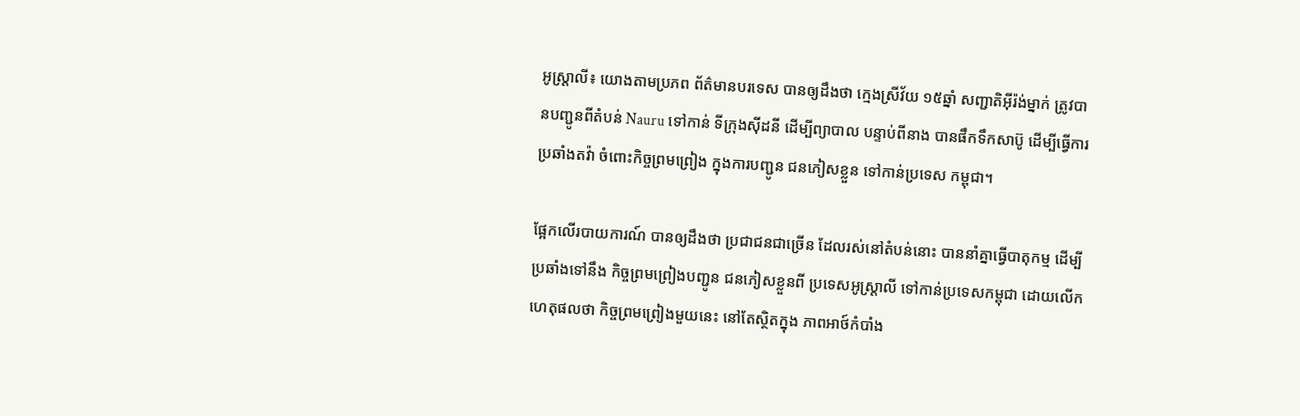អូស្ត្រាលី៖ យោងតាមប្រភព ព័ត៌មានបរទេស បានឲ្យដឹងថា ក្មេងស្រីវ័យ ១៥ឆ្នាំ សញ្ជាតិអ៊ីរ៉ង់ម្នាក់ ត្រូវបានបញ្ជូនពីតំបន់ Nauru ទៅកាន់ ទីក្រុងស៊ីដនី ដើម្បីព្យាបាល បន្ទាប់ពីនាង បានផឹកទឹកសាប៊ូ ដើម្បីធ្វើការប្រឆាំងតវ៉ា ចំពោះកិច្ចព្រមព្រៀង ក្នុងការបញ្ជូន ជនភៀសខ្លួន ទៅកាន់ប្រទេស កម្ពុជា។

ផ្អែកលើរបាយការណ៍ បានឲ្យដឹងថា ប្រជាជនជាច្រើន ដែលរស់នៅតំបន់នោះ បាននាំគ្នាធ្វើបាតុកម្ម ដើម្បីប្រឆាំងទៅនឹង កិច្ចព្រមព្រៀងបញ្ជូន ជនភៀសខ្លួនពី ប្រទេសអូស្ត្រាលី ទៅកាន់ប្រទេសកម្ពុជា ដោយលើកហេតុផលថា កិច្ចព្រមព្រៀងមួយនេះ នៅតែស្ថិតក្នុង ភាពអាថ៍កំបាំង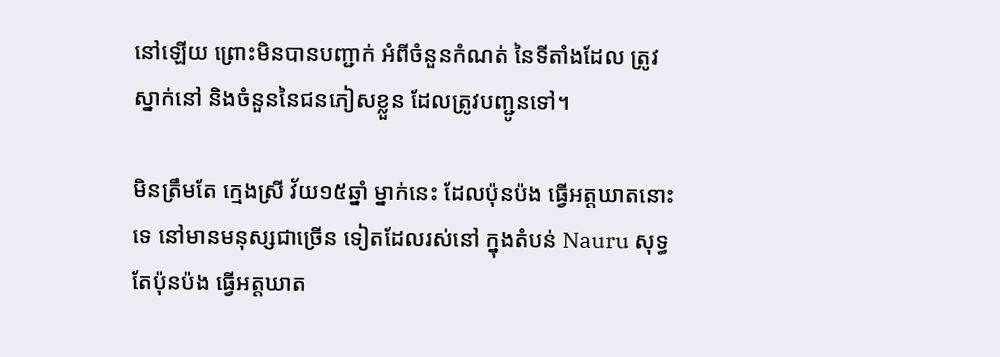នៅឡើយ ព្រោះមិនបានបញ្ជាក់ អំពីចំនួនកំណត់ នៃទីតាំងដែល ត្រូវស្នាក់នៅ និងចំនួននៃជនភៀសខ្លួន ដែលត្រូវបញ្ជូនទៅ។

មិនត្រឹមតែ ក្មេងស្រី វ័យ១៥ឆ្នាំ ម្នាក់នេះ ដែលប៉ុនប៉ង ធ្វើអត្តឃាតនោះទេ នៅមានមនុស្សជាច្រើន ទៀតដែលរស់នៅ ក្នុងតំបន់ Nauru សុទ្ធតែប៉ុនប៉ង ធ្វើអត្តឃាត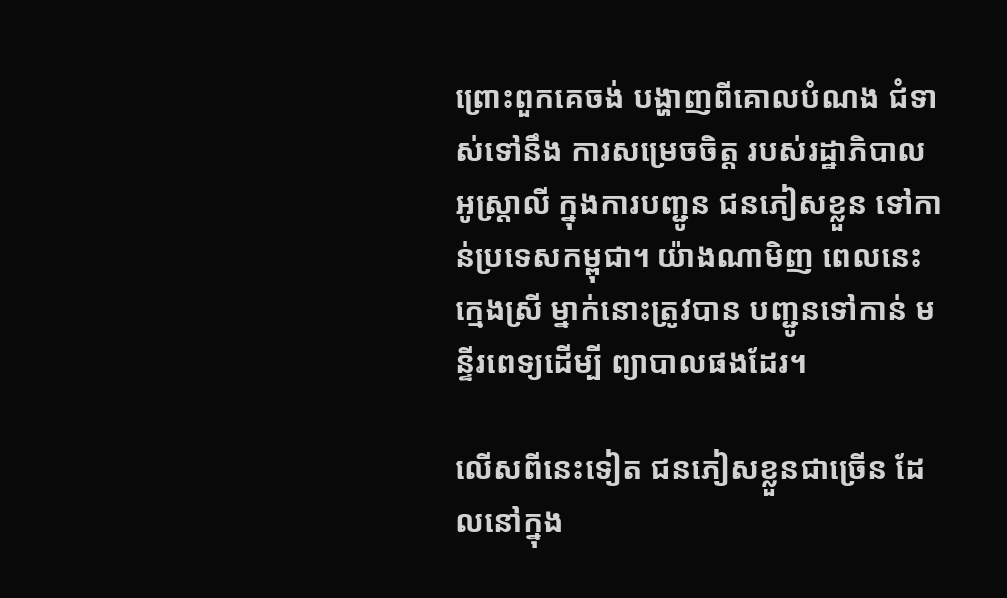ព្រោះពួកគេចង់ បង្ហាញពីគោលបំណង ជំទាស់ទៅនឹង ការសម្រេចចិត្ត របស់រដ្ឋាភិបាល អូស្ត្រាលី ក្នុងការបញ្ជូន ជនភៀសខ្លួន ទៅកាន់ប្រទេសកម្ពុជា។ យ៉ាងណាមិញ ពេលនេះក្មេងស្រី ម្នាក់នោះត្រូវបាន បញ្ជូនទៅកាន់ មន្ទីរពេទ្យដើម្បី ព្យាបាលផងដែរ។

លើសពីនេះទៀត ជនភៀសខ្លួនជាច្រើន ដែលនៅក្នុង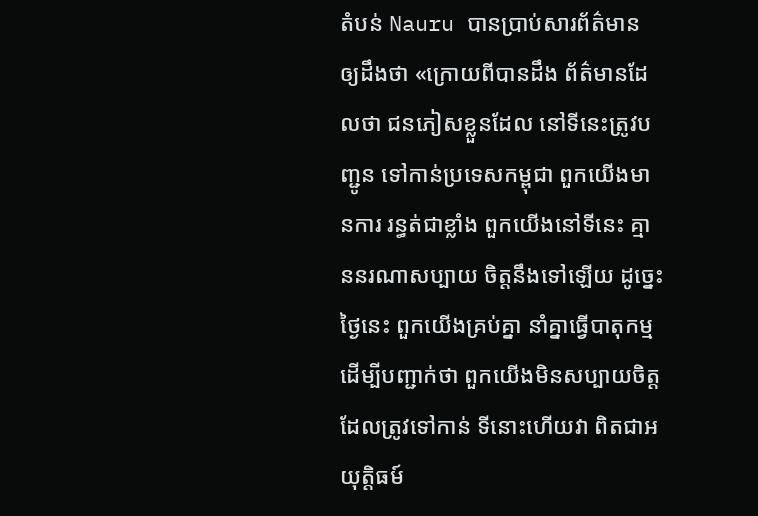តំបន់ Nauru បានប្រាប់សារព័ត៌មាន ឲ្យដឹងថា «ក្រោយពីបានដឹង ព័ត៌មានដែលថា ជនភៀសខ្លួនដែល នៅទីនេះត្រូវបញ្ជូន ទៅកាន់ប្រទេសកម្ពុជា ពួកយើងមានការ រន្ធត់ជាខ្លាំង ពួកយើងនៅទីនេះ គ្មាននរណាសប្បាយ ចិត្តនឹងទៅឡើយ ដូច្នេះថ្ងៃនេះ ពួកយើងគ្រប់គ្នា នាំគ្នាធ្វើបាតុកម្ម ដើម្បីបញ្ជាក់ថា ពួកយើងមិនសប្បាយចិត្ត ដែលត្រូវទៅកាន់ ទីនោះហើយវា ពិតជាអយុត្តិធម៍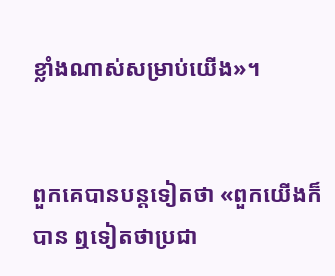ខ្លាំងណាស់សម្រាប់យើង»។


ពួកគេបានបន្តទៀតថា «ពួកយើងក៏បាន ឮទៀតថាប្រជា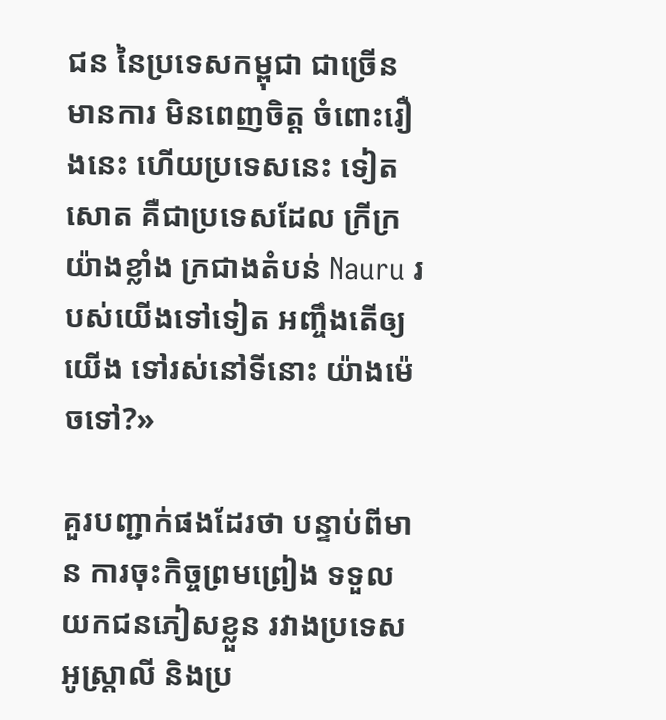ជន នៃប្រទេសកម្ពុជា ជាច្រើនមានការ មិនពេញចិត្ត ចំពោះរឿងនេះ ហើយប្រទេសនេះ ទៀតសោត គឺជាប្រទេសដែល ក្រីក្រយ៉ាងខ្លាំង ក្រជាងតំបន់ Nauru របស់យើងទៅទៀត អញ្ចឹងតើឲ្យយើង ទៅរស់នៅទីនោះ យ៉ាងម៉េចទៅ?»

គួរបញ្ជាក់ផងដែរថា បន្ទាប់ពីមាន ការចុះកិច្ចព្រមព្រៀង ទទួលយកជនភៀសខ្លួន រវាងប្រទេស អូស្ត្រាលី និងប្រ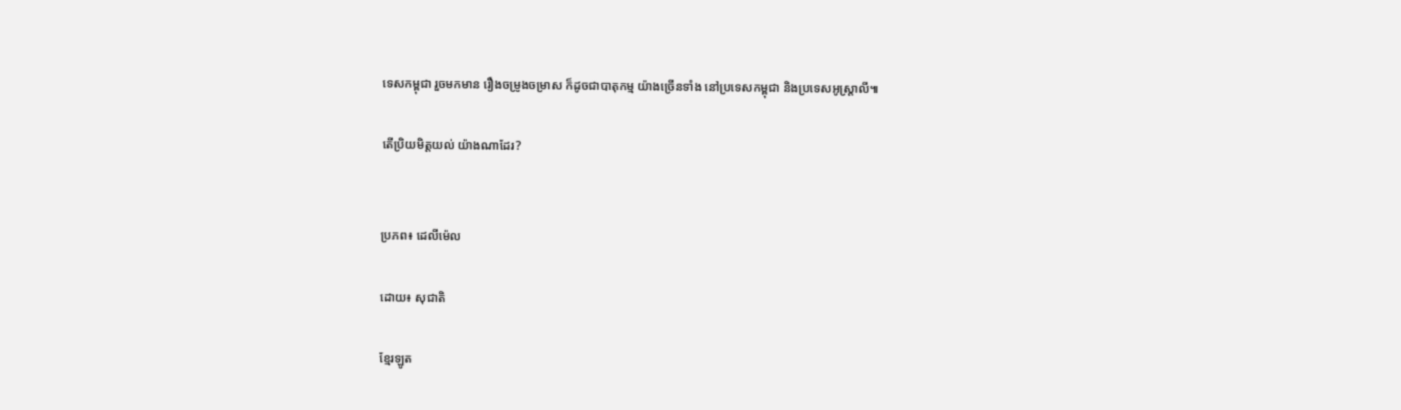ទេសកម្ពុជា រួចមកមាន រឿងចម្រូងចម្រាស ក៏ដូចជាបាតុកម្ម យ៉ាងច្រើនទាំង នៅប្រទេសកម្ពុជា និងប្រទេសអូស្ត្រាលី៕

តើប្រិយមិត្តយល់ យ៉ាងណាដែរ?


ប្រភព៖ ដេលីម៉េល

ដោយ៖ សុជាតិ

ខ្មែរឡូត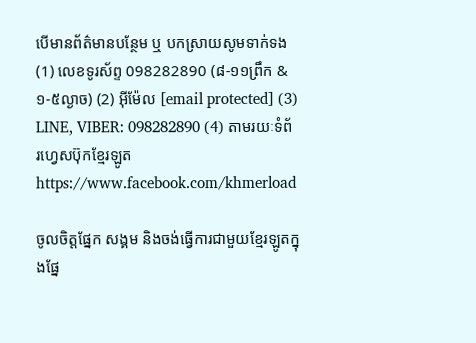បើមានព័ត៌មានបន្ថែម ឬ បកស្រាយសូមទាក់ទង (1) លេខទូរស័ព្ទ 098282890 (៨-១១ព្រឹក & ១-៥ល្ងាច) (2) អ៊ីម៉ែល [email protected] (3) LINE, VIBER: 098282890 (4) តាមរយៈទំព័រហ្វេសប៊ុកខ្មែរឡូត https://www.facebook.com/khmerload

ចូលចិត្តផ្នែក សង្គម និងចង់ធ្វើការជាមួយខ្មែរឡូតក្នុងផ្នែ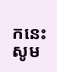កនេះ សូម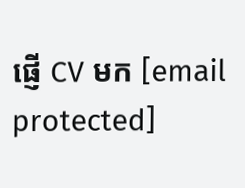ផ្ញើ CV មក [email protected]